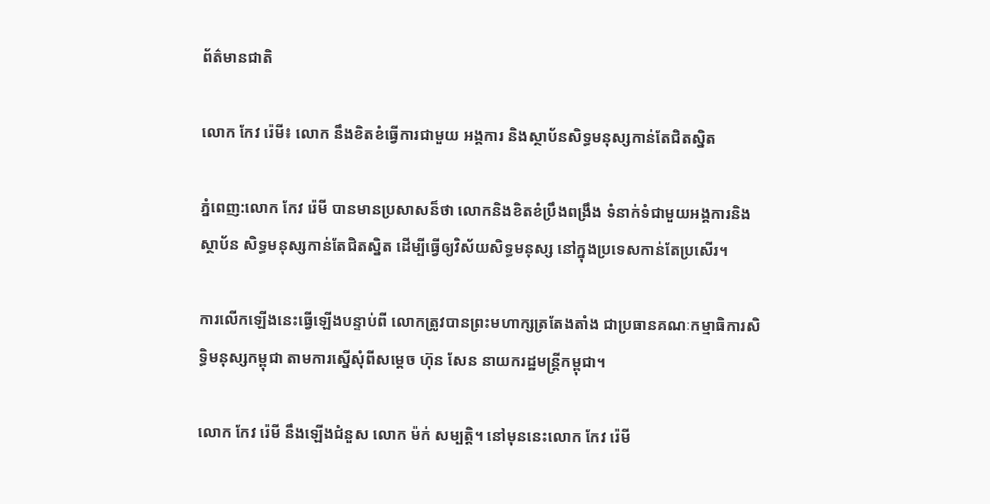ព័ត៌មានជាតិ

លោក កែវ រ៉េមី៖ លោក នឹងខិតខំធ្វើការជាមួយ អង្គការ និងស្ថាប័នសិទ្ធមនុស្សកាន់តែជិតស្និត

ភ្នំពេញ:លោក កែវ រ៉េមី បានមានប្រសាសន៏ថា លោកនិងខិតខំប្រឹងពង្រឹង ទំនាក់ទំជាមួយអង្គការនិងស្ថាប័ន សិទ្ធមនុស្សកាន់តែជិតស្និត ដើម្បីធ្វើឲ្យវិស័យសិទ្ធមនុស្ស នៅក្នុងប្រទេសកាន់តែប្រសើរ។

ការលើកឡើងនេះធ្វើឡើងបន្ទាប់ពី លោកត្រូវបានព្រះមហាក្សត្រតែងតាំង ជាប្រធានគណៈកម្មាធិការសិទ្ធិមនុស្សកម្ពុជា តាមការស្នើសុំពីសម្ដេច ហ៊ុន សែន នាយករដ្ឋមន្ដ្រីកម្ពុជា។

លោក កែវ រ៉េមី នឹងឡើងជំនួស លោក ម៉ក់ សម្បត្តិ។ នៅមុននេះលោក កែវ រ៉េមី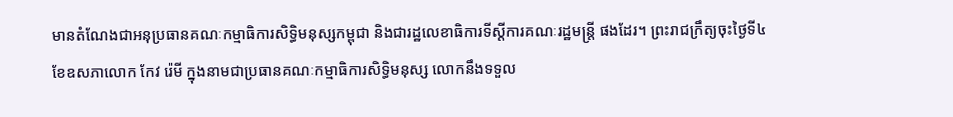មានតំណែងជាអនុប្រធានគណៈកម្មាធិការសិទ្ធិមនុស្សកម្ពុជា និងជារដ្ឋលេខាធិការទីស្ដីការគណៈរដ្ឋមន្ដ្រី ផងដែរ។ ព្រះរាជក្រឹត្យចុះថ្ងៃទី៤ ខែឧសភាលោក កែវ រ៉េមី ក្នុងនាមជាប្រធានគណៈកម្មាធិការសិទ្ធិមនុស្ស លោកនឹងទទួល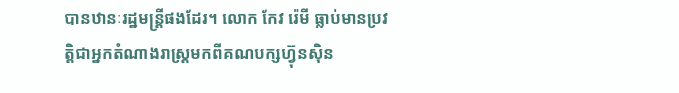បានឋានៈរដ្ឋមន្ត្រីផងដែរ។ លោក កែវ រ៉េមី ធ្លាប់មានប្រវត្ដិជាអ្នកតំណាងរាស្ដ្រមកពីគណបក្សហ្វ៊ុនស៊ិន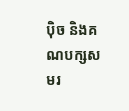ប៉ិច និងគណបក្សសមរ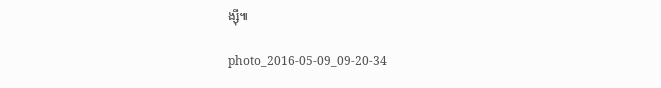ង្ស៊ី៕

photo_2016-05-09_09-20-34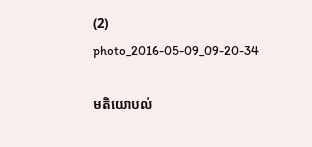(2) photo_2016-05-09_09-20-34

មតិយោបល់